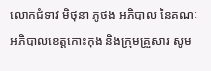លោកជំទាវ មិថុនា ភូថង អភិបាល នៃគណៈអភិបាលខេត្តកោះកុង និងក្រុមគ្រួសារ សូម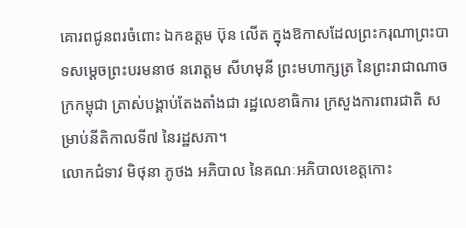គោរពជូនពរចំពោះ ឯកឧត្តម ប៊ុន លើត ក្នុងឱកាសដែលព្រះករុណាព្រះបាទសម្តេចព្រះបរមនាថ នរោត្តម សីហមុនី ព្រះមហាក្សត្រ នៃព្រះរាជាណាចក្រកម្ពុជា ត្រាស់បង្គាប់តែងតាំងជា រដ្ឋលេខាធិការ ក្រសួងការពារជាតិ សម្រាប់នីតិកាលទី៧ នៃរដ្ឋសភា។
លោកជំទាវ មិថុនា ភូថង អភិបាល នៃគណៈអភិបាលខេត្តកោះ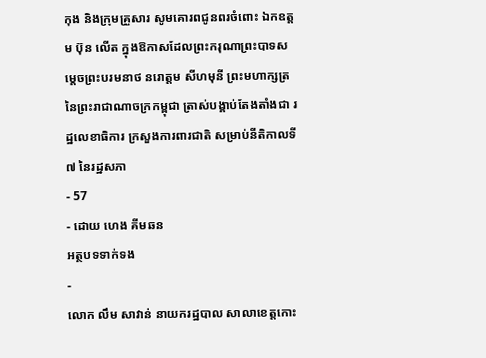កុង និងក្រុមគ្រួសារ សូមគោរពជូនពរចំពោះ ឯកឧត្តម ប៊ុន លើត ក្នុងឱកាសដែលព្រះករុណាព្រះបាទសម្តេចព្រះបរមនាថ នរោត្តម សីហមុនី ព្រះមហាក្សត្រ នៃព្រះរាជាណាចក្រកម្ពុជា ត្រាស់បង្គាប់តែងតាំងជា រដ្ឋលេខាធិការ ក្រសួងការពារជាតិ សម្រាប់នីតិកាលទី៧ នៃរដ្ឋសភា
- 57
- ដោយ ហេង គីមឆន
អត្ថបទទាក់ទង
-
លោក លឹម សាវាន់ នាយករដ្ឋបាល សាលាខេត្តកោះ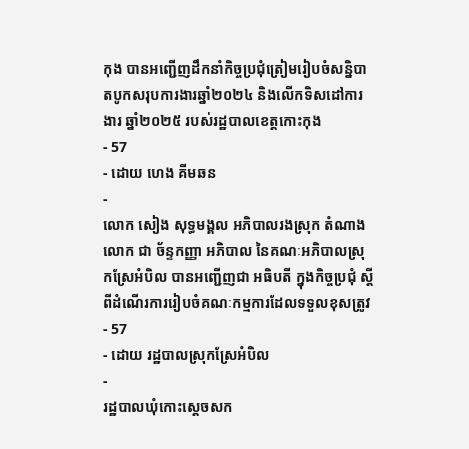កុង បានអញ្ជើញដឹកនាំកិច្ចប្រជុំត្រៀមរៀបចំសន្និបាតបូកសរុបការងារឆ្នាំ២០២៤ និងលើកទិសដៅការងារ ឆ្នាំ២០២៥ របស់រដ្ឋបាលខេត្តកោះកុង
- 57
- ដោយ ហេង គីមឆន
-
លោក សៀង សុទ្ធមង្គល អភិបាលរងស្រុក តំណាងលោក ជា ច័ន្ទកញ្ញា អភិបាល នៃគណៈអភិបាលស្រុកស្រែអំបិល បានអញ្ជើញជា អធិបតី ក្នុងកិច្ចប្រជុំ ស្តីពីដំណើរការរៀបចំគណៈកម្មការដែលទទួលខុសត្រូវ
- 57
- ដោយ រដ្ឋបាលស្រុកស្រែអំបិល
-
រដ្ឋបាលឃុំកោះស្ដេចសក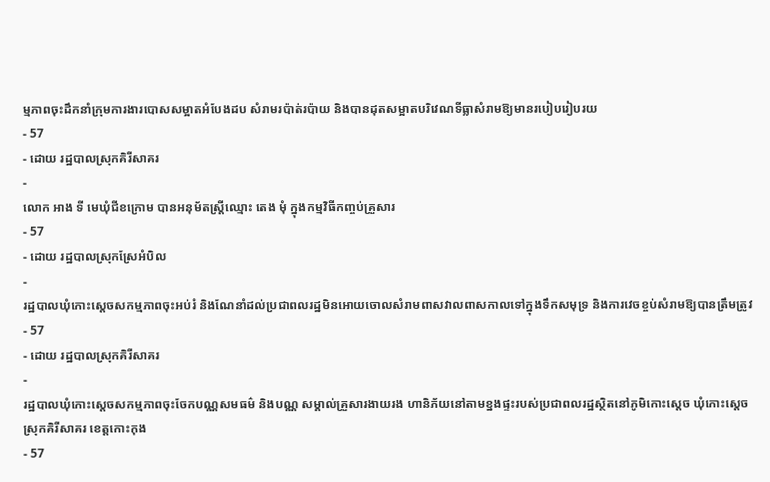ម្មភាពចុះដឹកនាំក្រុមការងារបោសសម្អាតអំបែងដប សំរាមរប៉ាត់រប៉ាយ និងបានដុតសម្អាតបរិវេណទីធ្លាសំរាមឱ្យមានរបៀបរៀបរយ
- 57
- ដោយ រដ្ឋបាលស្រុកគិរីសាគរ
-
លោក អាង ទី មេឃុំជីខក្រោម បានអនុម័តស្ត្រីឈ្មោះ តេង មុំ ក្នុងកម្មវិធីកញ្ចប់គ្រួសារ
- 57
- ដោយ រដ្ឋបាលស្រុកស្រែអំបិល
-
រដ្ឋបាលឃុំកោះស្ដេចសកម្មភាពចុះអប់រំ និងណែនាំដល់ប្រជាពលរដ្ឋមិនអោយចោលសំរាមពាសវាលពាសកាលទៅក្នុងទឹកសមុទ្រ និងការវេចខ្ចប់សំរាមឱ្យបានត្រឹមត្រូវ
- 57
- ដោយ រដ្ឋបាលស្រុកគិរីសាគរ
-
រដ្ឋបាលឃុំកោះស្ដេចសកម្មភាពចុះចែកបណ្ណសមធម៌ និងបណ្ណ សម្គាល់គ្រួសារងាយរង ហានិភ័យនៅតាមខ្នងផ្ទះរបស់ប្រជាពលរដ្ឋស្ថិតនៅភូមិកោះស្ដេច ឃុំកោះស្ដេច ស្រុកគិរីសាគរ ខេត្តកោះកុង
- 57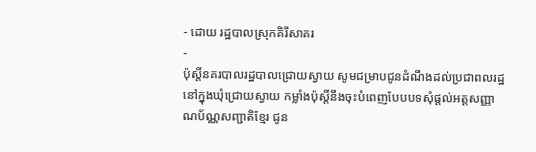- ដោយ រដ្ឋបាលស្រុកគិរីសាគរ
-
ប៉ុស្តិ៍នគរបាលរដ្ឋបាលជ្រោយស្វាយ សូមជម្រាបជូនដំណឹងដល់ប្រជាពលរដ្ឋនៅក្នុងឃុំជ្រោយស្វាយ កម្លាំងប៉ុស្តិ៍នឹងចុះបំពេញបែបបទសុំផ្តល់អត្តសញ្ញាណប័ណ្ណសញ្ជាតិខ្មែរ ជូន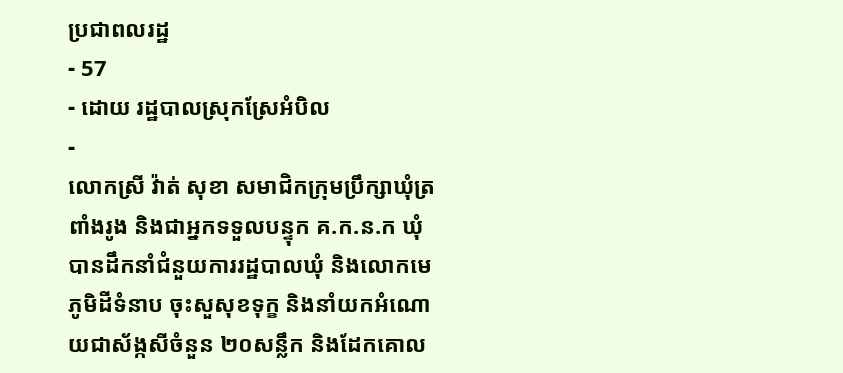ប្រជាពលរដ្ឋ
- 57
- ដោយ រដ្ឋបាលស្រុកស្រែអំបិល
-
លោកស្រី វ៉ាត់ សុខា សមាជិកក្រុមប្រឹក្សាឃុំត្រពាំងរូង និងជាអ្នកទទួលបន្ទុក គ.ក.ន.ក ឃុំ បានដឹកនាំជំនួយការរដ្ឋបាលឃុំ និងលោកមេភូមិដីទំនាប ចុះសួសុខទុក្ខ និងនាំយកអំណោយជាស័ង្កសីចំនួន ២០សន្លឹក និងដែកគោល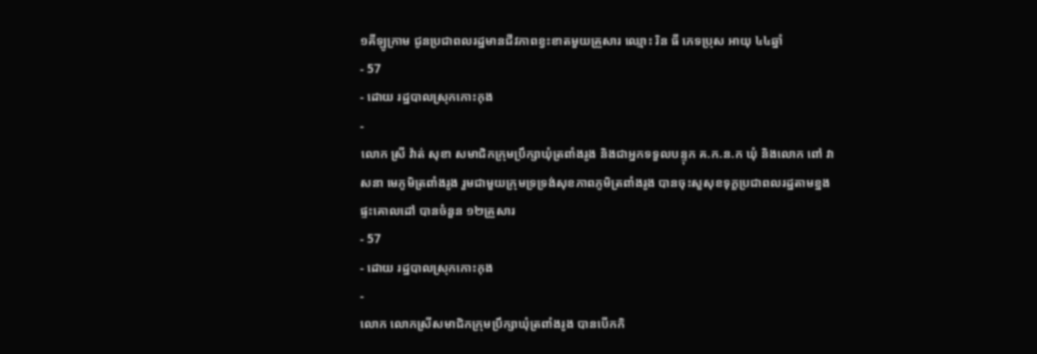១គីឡូក្រាម ជូនប្រជាពលរដ្ឋមានជីវភាពខ្វះខាតមួយគ្រួសារ ឈ្មោះ រិន ធី ភេទប្រុស អាយុ ៤៤ឆ្នាំ
- 57
- ដោយ រដ្ឋបាលស្រុកកោះកុង
-
លោក ស្រី វ៉ាត់ សុខា សមាជិកក្រុមប្រឹក្សាឃុំត្រពាំងរូង និងជាអ្នកទទួលបន្ទុក គ.ក.ន.ក ឃុំ និងលោក ពៅ វាសនា មេភូមិត្រពាំងរូង រួមជាមួយក្រុមទ្រទ្រង់សុខភាពភូមិត្រពាំងរូង បានចុះសួសុខទុក្ខប្រជាពលរដ្ឋតាមខ្នងផ្ទះគោលដៅ បានចំនួន ១២គ្រួសារ
- 57
- ដោយ រដ្ឋបាលស្រុកកោះកុង
-
លោក លោកស្រីសមាជិកក្រុមប្រឹក្សាឃុំត្រពាំងរូង បានបើកកិ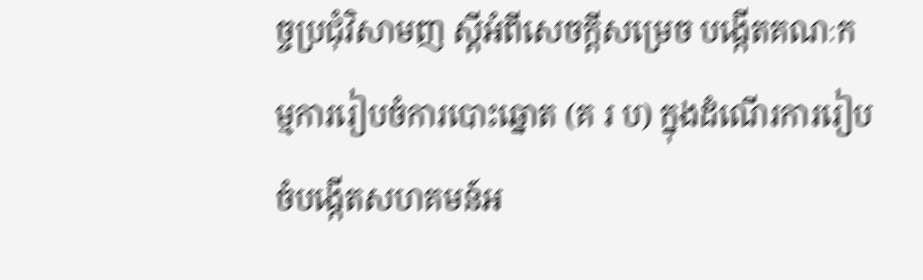ច្ចប្រជុំវិសាមញ ស្ដីអំពីសេចក្តីសម្រេច បង្កើតគណៈកម្មការរៀបចំការបោះឆ្នោត (គ រ ប) ក្នុងដំណើរការរៀបចំបង្កើតសហគមន៍អ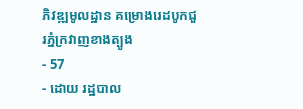ភិវឌ្ឍមូលដ្ឋាន គម្រោងរេដបូកជួរភ្នំក្រវាញខាងត្បូង
- 57
- ដោយ រដ្ឋបាល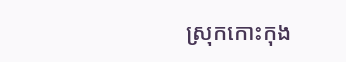ស្រុកកោះកុង